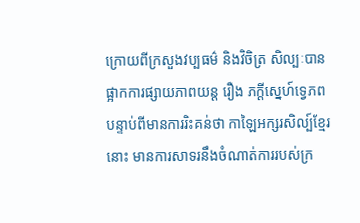ក្រោយពីក្រសួងវប្បធម៌ និងវិចិត្រ សិល្បៈបានផ្អាកការផ្សាយភាពយន្ត រឿង ភក្តីស្នេហ៍ទ្វេភព បន្ទាប់ពីមានការរិះគន់ថា កាឡៃអក្សរសិល្ប៍ខ្មែរនោះ មានការសាទរនឹងចំណាត់ការរបស់ក្រ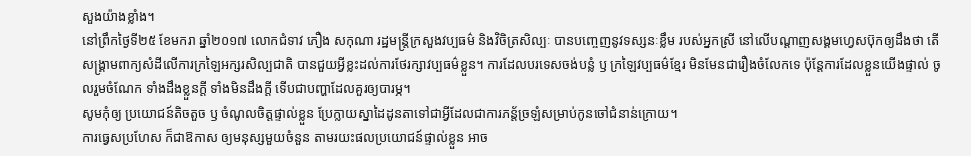សួងយ៉ាងខ្លាំង។
នៅព្រឹកថ្ងៃទី២៥ ខែមករា ឆ្នាំ២០១៧ លោកជំទាវ ភឿង សកុណា រដ្ឋមន្រ្តីក្រសួងវប្បធម៌ និងវិចិត្រសិល្បៈ បានបញ្ចេញនូវទស្សនៈខ្លឹម របស់អ្នកស្រី នៅលើបណ្តាញសង្គមហ្វេសប៊ុកឲ្យដឹងថា តើសង្គ្រាមពាក្យសំដីលើការក្រឡៃអក្សរសិល្បជាតិ បានជួយអ្វីខ្លះដល់ការថែរក្សាវប្បធម៌ខ្លួន។ ការដែលបរទេសចង់បន្លំ ឫ ក្រឡៃវប្បធម៌ខ្មែរ មិនមែនជារឿងចំលែកទេ ប៉ុន្តែការដែលខ្លួនយើងផ្ទាល់ ចូលរួមចំណែក ទាំងដឹងខ្លួនក្តី ទាំងមិនដឹងក្តី ទើបជាបញ្ហាដែលគួរឲ្យបារម្ភ។
សូមកុំឲ្យ ប្រយោជន៍តិចតួច ឫ ចំណូលចិត្តផ្ទាល់ខ្លួន ប្រែក្លាយស្នាដៃដូនតាទៅជាអ្វីដែលជាការភន្ត័ច្រឡំសម្រាប់កូនចៅជំនាន់ក្រោយ។
ការធ្វេសប្រហែស ក៏ជាឱកាស ឲ្យមនុស្សមួយចំនួន តាមរយះផលប្រយោជន៍ផ្ទាល់ខ្លួន អាច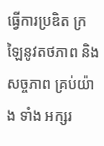ធ្វើការប្រឌិត ក្រឡៃនូវតថភាព និង សច្ចភាព គ្រប់យ៉ាង ទាំង អក្សរ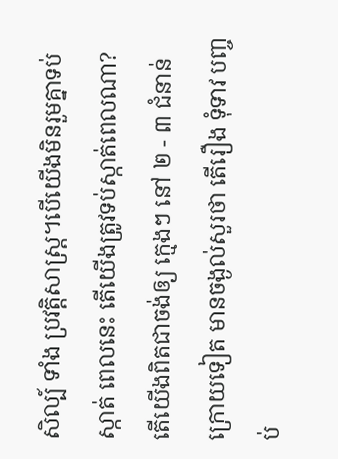សិល្ប៍ ទាំង ប្រវត្តិសាស្ត្រ។បើយើងមិនរួមគ្នាទប់ស្កាត់ ពេលនេះ តើយើងត្រូវទប់ស្កាត់ពេលណា?
តើយើងពិតជាចង់ឲ្យ ក្មេងៗ នៅ ២ - ៣ ជំនាន់ក្រោយទៀត មានចង្ងល់សួរថា តើរឿង ទុំទាវ បញ្ចប់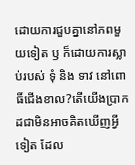ដោយការជួបគ្នានៅភពមួយទៀត ឫ ក៏ដោយការស្លាប់របស់ ទុំ និង ទាវ នៅពោធិ៍ជើងខាល?តើយើងប្រាកដជាមិនអាចគិតឃើញអ្វីទៀត ដែល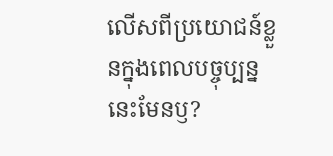លើសពីប្រយោជន៍ខ្លួនក្នុងពេលបច្ចុប្បន្ននេះមែនឫ?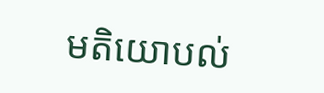មតិយោបល់